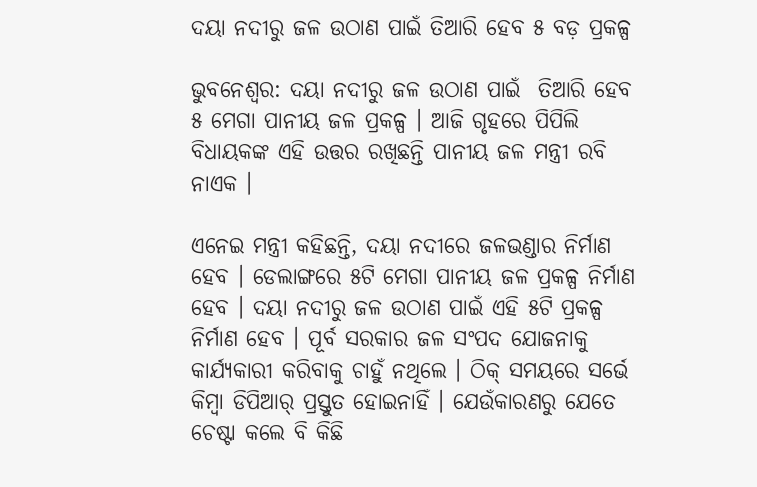ଦୟା ନଦୀରୁ ଜଳ ଉଠାଣ ପାଇଁ ତିଆରି ହେବ ୫ ବଡ଼ ପ୍ରକଳ୍ପ

ଭୁବନେଶ୍ବର: ଦୟା ନଦୀରୁ ଜଳ ଉଠାଣ ପାଇଁ  ତିଆରି ହେବ ୫ ମେଗା ପାନୀୟ ଜଳ ପ୍ରକଳ୍ପ । ଆଜି ଗୃହରେ ପିପିଲି ବିଧାୟକଙ୍କ ଏହି ଉତ୍ତର ରଖିଛନ୍ତି ପାନୀୟ ଜଳ ମନ୍ତ୍ରୀ ରବି ନାଏକ ।

ଏନେଇ ମନ୍ତ୍ରୀ କହିଛନ୍ତି, ଦୟା ନଦୀରେ ଜଳଭଣ୍ଡାର ନିର୍ମାଣ ହେବ । ଡେଲାଙ୍ଗରେ ୫ଟି ମେଗା ପାନୀୟ ଜଳ ପ୍ରକଳ୍ପ ନିର୍ମାଣ ହେବ । ଦୟା ନଦୀରୁ ଜଳ ଉଠାଣ ପାଇଁ ଏହି ୫ଟି ପ୍ରକଳ୍ପ ନିର୍ମାଣ ହେବ । ପୂର୍ବ ସରକାର ଜଳ ସଂପଦ ଯୋଜନାକୁ କାର୍ଯ୍ୟକାରୀ କରିବାକୁ ଚାହୁଁ ନଥିଲେ । ଠିକ୍ ସମୟରେ ସର୍ଭେ କିମ୍ବା ଡିପିଆର୍ ପ୍ରସ୍ତୁତ ହୋଇନାହିଁ । ଯେଉଁକାରଣରୁ ଯେତେ ଚେଷ୍ଟା କଲେ ବି କିଛି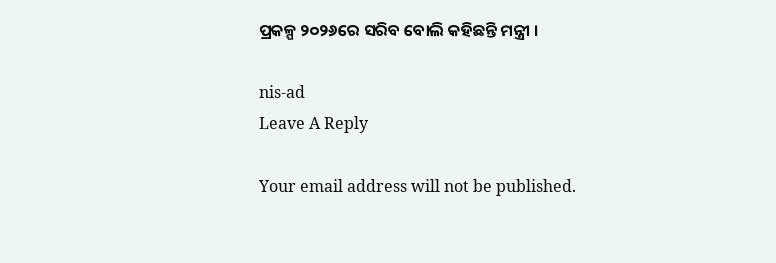ପ୍ରକଳ୍ପ ୨୦୨୬ରେ ସରିବ ବୋଲି କହିଛନ୍ତି ମନ୍ତ୍ରୀ ।

nis-ad
Leave A Reply

Your email address will not be published.